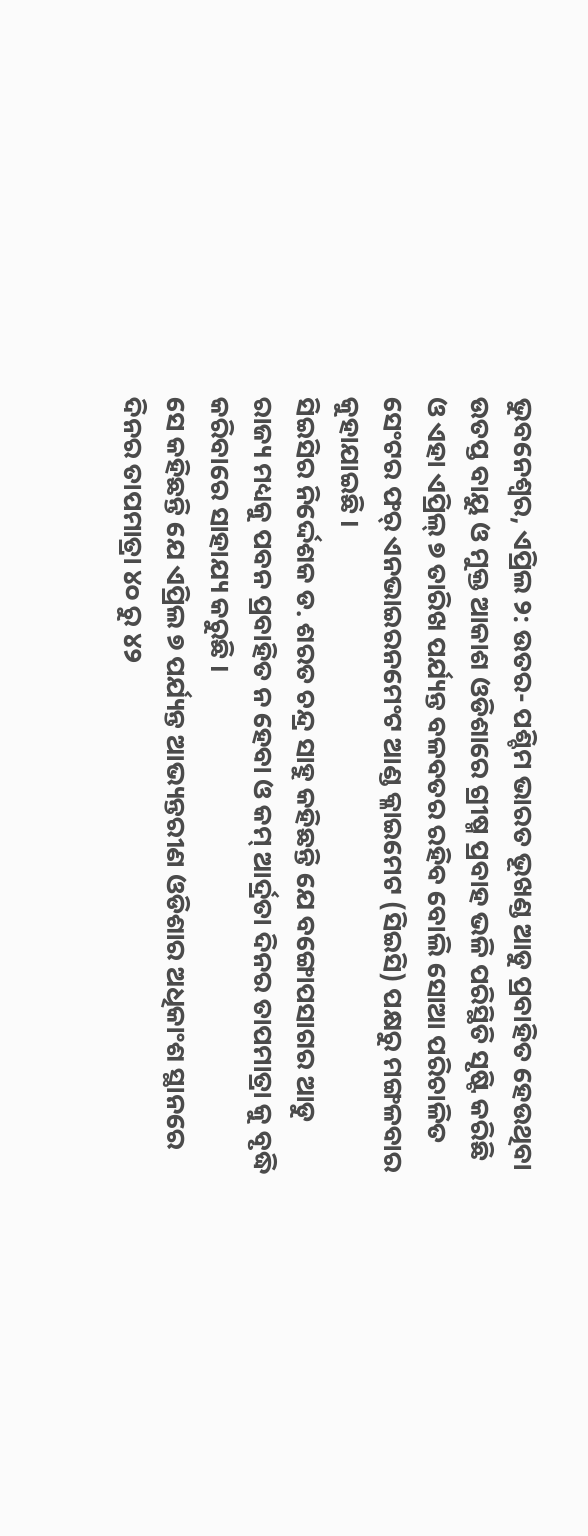ଭୁବନେଶ୍ୱର, ଏପ୍ରିଲ ୨: ଉତର- ପଶ୍ଚିମ ଭାରତ ଭୂଖଣ୍ଡ ଆଡୁ ପ୍ରବାହିତ ହେଉଥିବା ଉତପ୍ତ ବାୟୁ ଓ ମୁକ୍ତ ଆକାଶ ଓଡିଶାରେ ଗ୍ରୀଷ୍ମ ପ୍ରବାହ ଭଳି ପରିସ୍ଥିତି ସୃଷ୍ଟି କରିଛି ଓ ଏହା ଏପ୍ରିଲ୍ ୭ ତାରିଖ ପର୍ଯ୍ୟନ୍ତ ବଳବତର ରହିବ ବୋଲି ସୋଆ ପରିଚାଳିତ ସେଂଟର ଫର୍ ଏନଭାଇରନମେଂଟ ଆଣ୍ଡ କ୍ଳାଇମେଟ (ସିଇସି) ପକ୍ଷରୁ ମଙ୍ଗଳବାର କୁହାଯାଇଛି ।
ସିଇସିର ନିର୍ଦ୍ଦେଶକ ଡ. ଶରତ ଚନ୍ଦ୍ର ସାହୁ କହିଛନ୍ତି ଯେ ବଙ୍ଗୋପସାଗର ଆଡୁ ରାଜ୍ୟ ମଧ୍ୟକୁ ପବନ ପ୍ରବାହିତ ନ ହେବା ଓ କମ୍ ଆର୍ଦ୍ରତା ଦିନର ତାପମାତ୍ରା କୁ ବୃଦ୍ଧି କରିବାରେ ସାହାଯ୍ୟ କରୁଛି ।
ସେ କହିଛନ୍ତି ଯେ ଏପ୍ରିଲ ୭ ପର୍ଯ୍ୟନ୍ତ ଆଭ୍ୟନ୍ତରୀଣ ଓଡିଶାର ଅଧିକାଂଶ ସ୍ଥାନରେ ଦିନର ତାପମାତ୍ରା ୪୦ ରୁ ୪୨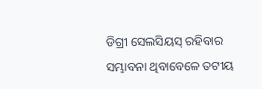ଡିଗ୍ରୀ ସେଲସିୟସ୍ ରହିବାର ସମ୍ଭାବନା ଥିବାବେଳେ ତଟୀୟ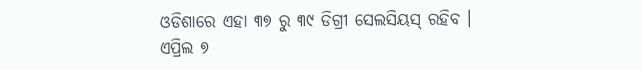ଓଡିଶାରେ ଏହା ୩୭ ରୁ ୩୯ ଡିଗ୍ରୀ ସେଲସିୟସ୍ ରହିବ ।
ଏପ୍ରିଲ ୭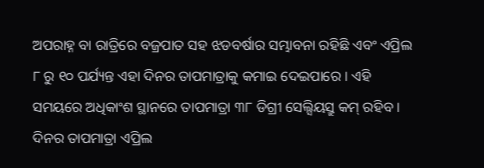ଅପରାହ୍ନ ବା ରାତ୍ରିରେ ବଜ୍ରପାତ ସହ ଝଡବର୍ଷାର ସମ୍ଭାବନା ରହିଛି ଏବଂ ଏପ୍ରିଲ ୮ ରୁ ୧୦ ପର୍ଯ୍ୟନ୍ତ ଏହା ଦିନର ତାପମାତ୍ରାକୁ କମାଇ ଦେଇପାରେ । ଏହି ସମୟରେ ଅଧିକାଂଶ ସ୍ଥାନରେ ତାପମାତ୍ରା ୩୮ ଡିଗ୍ରୀ ସେଲ୍ସିୟସ୍ରୁ କମ୍ ରହିବ । ଦିନର ତାପମାତ୍ରା ଏପ୍ରିଲ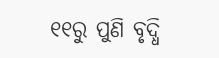୧୧ରୁ ପୁଣି ବୃଦ୍ଧି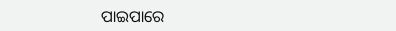ପାଇପାରେ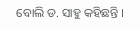ବୋଲି ଡ. ସାହୁ କହିଛନ୍ତି ।